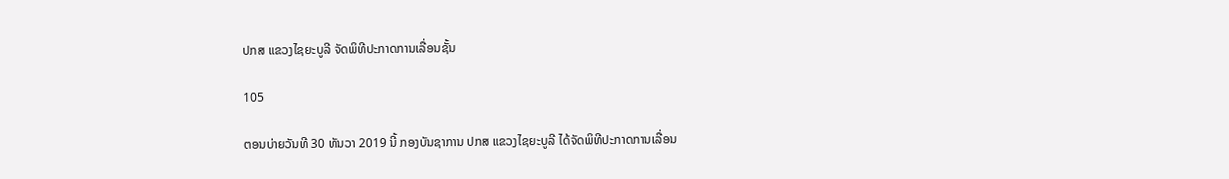ປກສ ແຂວງໄຊຍະບູລີ ຈັດພິທີປະກາດການເລື່ອນຊັ້ນ

105

ຕອນບ່າຍວັນທີ 30 ທັນວາ 2019 ນີ້ ກອງບັນຊາການ ປກສ ແຂວງໄຊຍະບູລີ ໄດ້ຈັດພິທີປະກາດການເລື່ອນ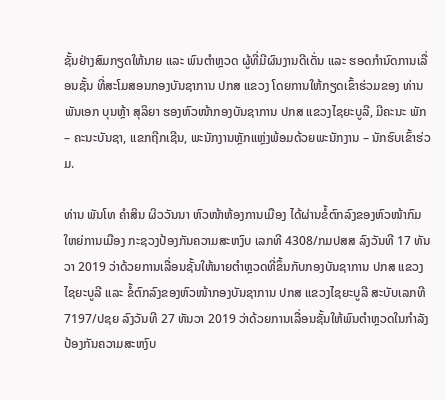ຊັ້ນຢ່າງສົມກຽດໃຫ້ນາຍ ແລະ ພົນຕຳຫຼວດ ຜູ້ທີ່ມີຜົນງານດີເດັ່ນ ແລະ ຮອດກຳນົດການເລື່ອນຊັ້ນ ທີ່ສະໂມສອນກອງບັນຊາການ ປກສ ແຂວງ ໂດຍການໃຫ້ກຽດເຂົ້າຮ່ວມຂອງ ທ່ານ ພັນເອກ ບຸນຫຼ້າ ສຸລິຍາ ຮອງຫົວໜ້າກອງບັນຊາການ ປກສ ແຂວງໄຊຍະບູລີ, ມີຄະນະ ພັກ – ຄະນະບັນຊາ, ແຂກຖີກເຊີນ, ພະນັກງານຫຼັກແຫຼ່ງພ້ອມດ້ວຍພະນັກງານ – ນັກຮົບເຂົ້າຮ່ວມ.

ທ່ານ ພັນໂທ ຄຳສິນ ຜິວວັນນາ ຫົວໜ້າຫ້ອງການເມືອງ ໄດ້ຜ່ານຂໍ້ຕົກລົງຂອງຫົວໜ້າກົມ ໃຫຍ່ການເມືອງ ກະຊວງປ້ອງກັນຄວາມສະຫງົບ ເລກທີ 4308/ກມປສສ ລົງວັນທີ 17 ທັນວາ 2019 ວ່າດ້ວຍການເລື່ອນຊັ້ນໃຫ້ນາຍຕຳຫຼວດທີ່ຂຶ້ນກັບກອງບັນຊາການ ປກສ ແຂວງໄຊຍະບູລີ ແລະ ຂໍ້ຕົກລົງຂອງຫົວໜ້າກອງບັນຊາການ ປກສ ແຂວງໄຊຍະບູລີ ສະບັບເລກທີ 7197/ປຊຍ ລົງວັນທີ 27 ທັນວາ 2019 ວ່າດ້ວຍການເລື່ອນຊັ້ນໃຫ້ພົນຕໍາຫຼວດໃນກຳລັງປ້ອງກັນຄວາມສະຫງົບ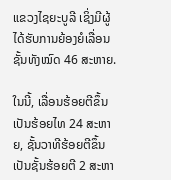ແຂວງໄຊຍະບູລີ ເຊິ່ງມີຜູ້ໄດ້ຮັບການຍ້ອງຍໍເລື່ອນຊັ້ນທັງໝົດ 46 ສະຫາຍ.

ໃນນີ້, ເລື່ອນຮ້ອຍຕີຂຶ້ນເປັນຮ້ອຍໄທ 24 ສະຫາຍ, ຊັ້ນວາທີຮ້ອຍຕີຂຶ້ນເປັນຊັ້ນຮ້ອຍຕີ 2 ສະຫາ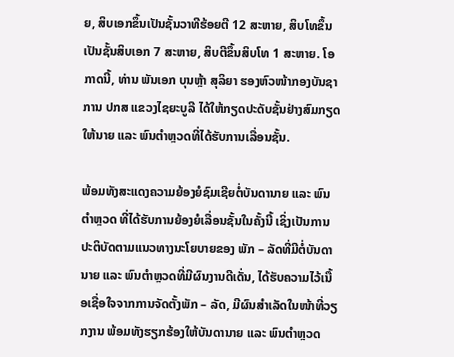ຍ, ສິບເອກຂຶ້ນເປັນຊັ້ນວາທີຮ້ອຍຕີ 12 ສະຫາຍ, ສິບໂທຂຶ້ນເປັນຊັ້ນສິບເອກ 7 ສະຫາຍ, ສິບຕີຂຶ້ນສິບໂທ 1 ສະຫາຍ. ໂອກາດນີ້, ທ່ານ ພັນເອກ ບຸນຫຼ້າ ສຸລິຍາ ຮອງຫົວໜ້າກອງບັນຊາການ ປກສ ແຂວງໄຊຍະບູລີ ໄດ້ໃຫ້ກຽດປະດັບຊັ້ນຢ່າງສົມກຽດໃຫ້ນາຍ ແລະ ພົນຕຳຫຼວດທີ່ໄດ້ຮັບການເລື່ອນຊັ້ນ.

ພ້ອມທັງສະແດງຄວາມຍ້ອງຍໍຊົມເຊີຍຕໍ່ບັນດານາຍ ແລະ ພົນຕຳຫຼວດ ທີ່ໄດ້ຮັບການຍ້ອງຍໍເລື່ອນຊັ້ນໃນຄັ້ງນີ້ ເຊິ່ງເປັນການປະຕິບັດຕາມແນວທາງນະໂຍບາຍຂອງ ພັກ – ລັດທີ່ມີຕໍ່ບັນດານາຍ ແລະ ພົນຕຳຫຼວດທີ່ມີຜົນງານດີເດັ່ນ, ໄດ້ຮັບຄວາມໄວ້ເນື້ອເຊື່ອໃຈຈາກການຈັດຕັ້ງພັກ – ລັດ, ມີຜົນສໍາເລັດໃນໜ້າທີ່ວຽກງານ ພ້ອມທັງຮຽກຮ້ອງໃຫ້ບັນດານາຍ ແລະ ພົນຕຳຫຼວດ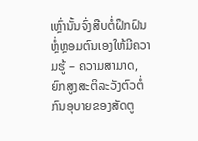ເຫຼົ່ານັ້ນຈົ່ງສືບຕໍ່ຝຶກຝົນຫຼໍ່ຫຼອມຕົນເອງໃຫ້ມີຄວາມຮູ້ – ຄວາມສາມາດ, ຍົກສູງສະຕິລະວັງຕົວຕໍ່ກົນອຸບາຍຂອງສັດຕູ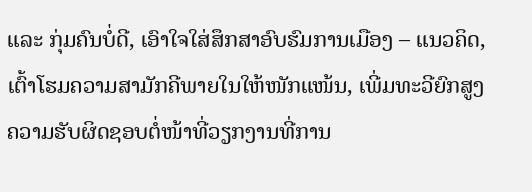ແລະ ກຸ່ມຄົນບໍ່ດີ, ເອົາໃຈໃສ່ສຶກສາອົບຮົມການເມືອງ – ແນວຄິດ, ເຕົ້າໂຮມຄວາມສາມັກຄີພາຍໃນໃຫ້ໜັກແໜ້ນ, ເພີ່ມທະວີຍົກສູງຄວາມຮັບຜິດຊອບຕໍ່ໜ້າທີ່ວຽກງານທີ່ການ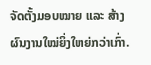ຈັດຕັ້ງມອບໝາຍ ແລະ ສ້າງຜົນງານໃໝ່ຍິ່ງໃຫຍ່ກວ່າເກົ່າ.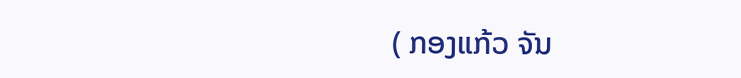( ກອງແກ້ວ ຈັນ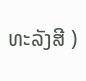ທະລັງສີ )